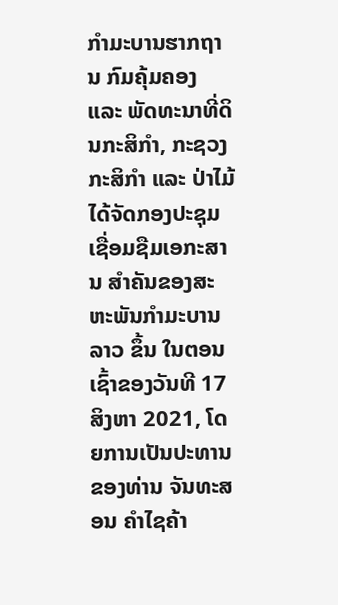ກຳມະບານຮາກຖານ ກົມຄຸ້ມຄອງ ແລະ ພັດທະນາທີ່ດິນກະສິກຳ, ກະຊວງກະສິກຳ ແລະ ປ່າໄມ້ ໄດ້ຈັດກອງປະຊຸມ ເຊື່ອມຊືມເອກະສານ ສຳຄັນຂອງສະຫະພັນກຳມະບານລາວ ຂຶ້ນ ໃນຕອນເຊົ້າຂອງວັນທີ 17 ສິງຫາ 2021, ໂດຍການເປັນປະທານຂອງທ່ານ ຈັນທະສອນ ຄຳໄຊຄ້າ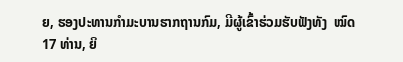ຍ, ຮອງປະທານກຳມະບານຮາກຖານກົມ, ມີຜູ້ເຂົ້າຮ່ວມຮັບຟັງທັງ  ໝົດ 17 ທ່ານ, ຍິ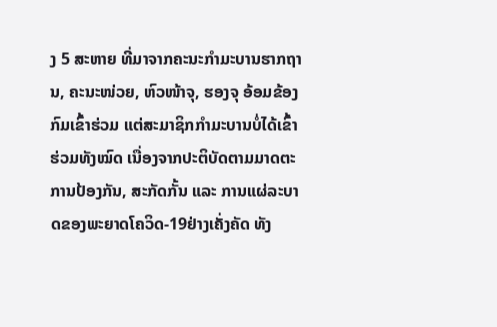ງ 5 ສະຫາຍ ທີ່ມາຈາກຄະນະກຳມະບານຮາກຖານ, ຄະນະໜ່ວຍ, ຫົວໜ້າຈຸ, ຮອງຈຸ ອ້ອມຂ້ອງກົມເຂົ້າຮ່ວມ ແຕ່ສະມາຊິກກຳມະບານບໍ່ໄດ້ເຂົ້າຮ່ວມທັງໝົດ ເນື່ອງຈາກປະຕິບັດຕາມມາດຕະການປ້ອງກັນ, ສະກັດກັ້ນ ແລະ ການແຜ່ລະບາດຂອງພະຍາດໂຄວິດ-19ຢ່າງເຄັ່ງຄັດ ທັງ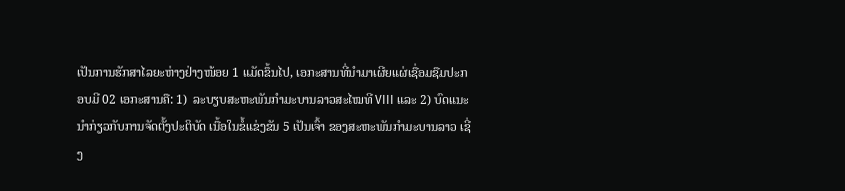ເປັນການຮັກສາໄລຍະຫ່າງຢ່າງໜ້ອຍ 1 ແມັດຂຶ້ນໄປ, ເອກະສານທີ່ນຳມາເຜີຍແຜ່ເຊື່ອມຊືມປະກອບມີ 02 ເອກະສານຄື: 1)  ລະບຽບສະຫະພັນກຳມະບານລາວສະໄໝທີ VIII ແລະ 2) ບົດແນະນຳກ່ຽວກັບການຈັດຕັ້ງປະຕິບັດ ເນື້ອໃນຂໍ້ແຂ່ງຂັນ 5 ເປັນເຈົ້າ ຂອງສະຫະພັນກຳມະບານລາວ ເຊີ່ງ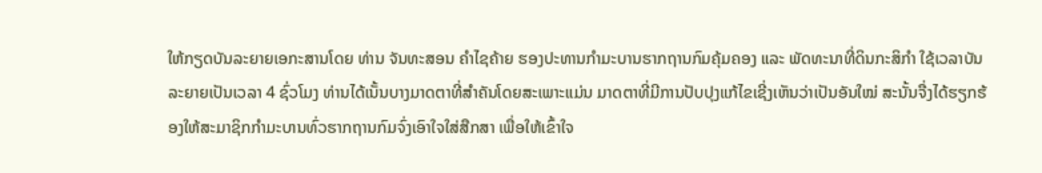ໃຫ້ກຽດບັນລະຍາຍເອກະສານໂດຍ ທ່ານ ຈັນທະສອນ ຄຳໄຊຄ້າຍ ຮອງປະທານກຳມະບານຮາກຖານກົມຄຸ້ມຄອງ ແລະ ພັດທະນາທີ່ດິນກະສິກຳ ໃຊ້ເວລາບັນລະຍາຍເປັນເວລາ 4 ຊົ່ວໂມງ ທ່ານໄດ້ເນັ້ນບາງມາດຕາທີ່ສຳຄັນໂດຍສະເພາະແມ່ນ ມາດຕາທີ່ມີການປັບປຸງແກ້ໄຂເຊີ່ງເຫັນວ່າເປັນອັນໃໝ່ ສະນັ້ນຈື່ງໄດ້ຮຽກຮ້ອງໃຫ້ສະມາຊິກກຳມະບານທົ່ວຮາກຖານກົມຈົ່ງເອົາໃຈໃສ່ສືກສາ ເພື່ອໃຫ້ເຂົ້າໃຈ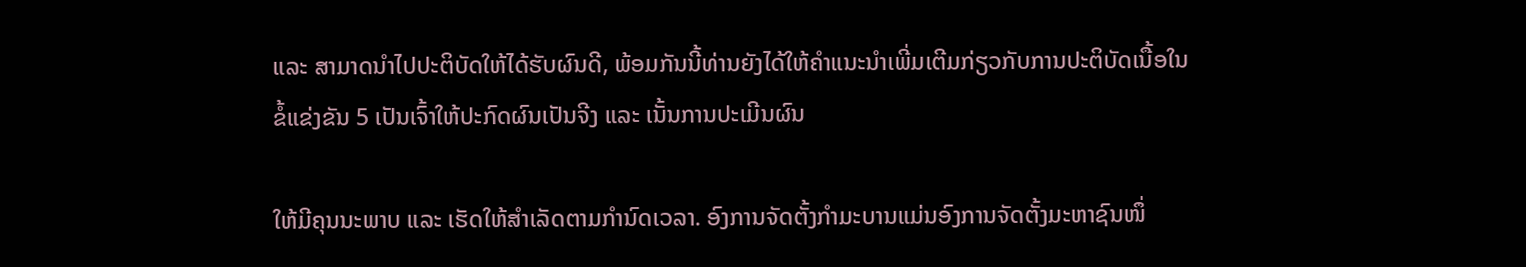ແລະ ສາມາດນຳໄປປະຕິບັດໃຫ້ໄດ້ຮັບຜົນດີ, ພ້ອມກັນນີ້ທ່ານຍັງໄດ້ໃຫ້ຄຳແນະນຳເພີ່ມເຕີມກ່ຽວກັບການປະຕິບັດເນື້ອໃນຂໍ້ແຂ່ງຂັນ 5 ເປັນເຈົ້າໃຫ້ປະກົດຜົນເປັນຈີງ ແລະ ເນັ້ນການປະເມີນຜົນ

ໃຫ້ມີຄຸນນະພາບ ແລະ ເຮັດໃຫ້ສຳເລັດຕາມກຳນົດເວລາ. ອົງການຈັດຕັ້ງກຳມະບານແມ່ນອົງການຈັດຕັ້ງມະຫາຊົນໜຶ່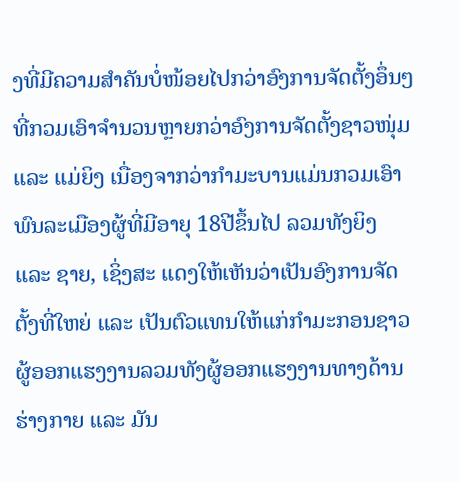ງທີ່ມີຄວາມສຳຄັນບໍ່ໜ້ອຍໄປກວ່າອົງການຈັດຕັ້ງອຶ່ນໆ ທີ່ກວມເອົາຈຳນວນຫຼາຍກວ່າອົງການຈັດຕັ້ງຊາວໜຸ່ມ ແລະ ແມ່ຍິງ ເນື່ອງຈາກວ່າກຳມະບານແມ່ນກວມເອົາພົນລະເມືອງຜູ້ທີ່ມີອາຍຸ 18ປີຂຶ້ນໄປ ລວມທັງຍິງ ແລະ ຊາຍ, ເຊິ່ງສະ ແດງໃຫ້ເຫັນວ່າເປັນອົງການຈັດຕັ້ງທີ່ໃຫຍ່ ແລະ ເປັນຕົວແທນໃຫ້ແກ່ກຳມະກອນຊາວຜູ້ອອກແຮງງານລວມທັງຜູ້ອອກແຮງງານທາງດ້ານຮ່າງກາຍ ແລະ ມັນ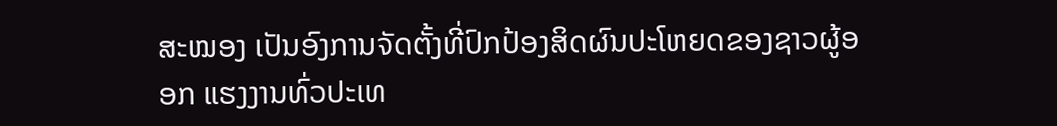ສະໝອງ ເປັນອົງການຈັດຕັ້ງທີ່ປົກປ້ອງສິດຜົນປະໂຫຍດຂອງຊາວຜູ້ອອກ ແຮງງານທົ່ວປະເທ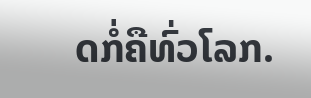ດກໍ່ຄືທົ່ວໂລກ.